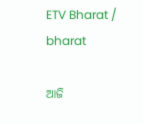ETV Bharat / bharat

ଆଜି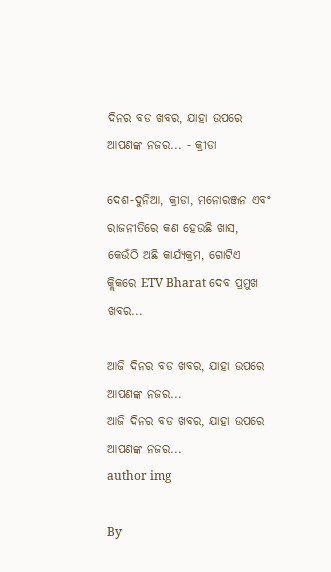ଦିନର ବଡ ଖବର, ଯାହା ଉପରେ ଆପଣଙ୍କ ନଜର... - କ୍ରୀଡା

ଦେଶ-ଦୁନିଆ, କ୍ରୀଡା, ମନୋରଞ୍ଜନ ଏବଂ ରାଜନୀତିରେ କଣ ହେଉଛି ଖାସ, କେଉଁଠି ଅଛି କାର୍ଯ୍ୟକ୍ରମ, ଗୋଟିଏ କ୍ଲିକରେ ETV Bharat ଦେବ ପ୍ରମୁଖ ଖବର...

ଆଜି ଦିନର ବଡ ଖବର, ଯାହା ଉପରେ ଆପଣଙ୍କ ନଜର...
ଆଜି ଦିନର ବଡ ଖବର, ଯାହା ଉପରେ ଆପଣଙ୍କ ନଜର...
author img

By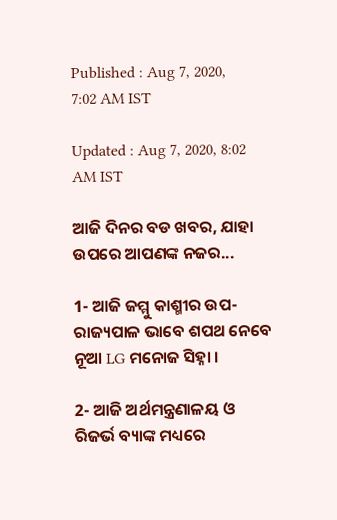Published : Aug 7, 2020, 7:02 AM IST

Updated : Aug 7, 2020, 8:02 AM IST

ଆଜି ଦିନର ବଡ ଖବର, ଯାହା ଉପରେ ଆପଣଙ୍କ ନଜର...

1- ଆଜି ଜମ୍ମୁ କାଶ୍ମୀର ଉପ-ରାଜ୍ୟପାଳ ଭାବେ ଶପଥ ନେବେ ନୂଆ LG ମନୋଜ ସିହ୍ନା ।

2- ଆଜି ଅର୍ଥମନ୍ତ୍ରଣାଳୟ ଓ ରିଜର୍ଭ ବ୍ୟାଙ୍କ ମଧ୍ୟରେ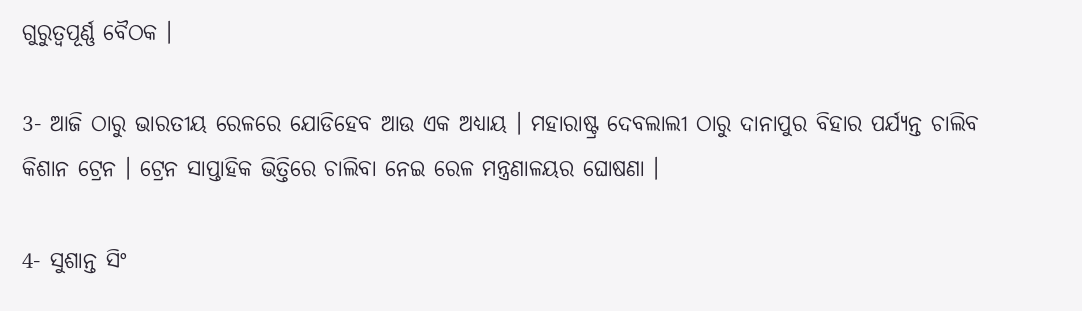ଗୁରୁତ୍ବପୂର୍ଣ୍ଣ ବୈଠକ ।

3- ଆଜି ଠାରୁ ଭାରତୀୟ ରେଳରେ ଯୋଡିହେବ ଆଉ ଏକ ଅଧ୍ୟାୟ । ମହାରାଷ୍ଟ୍ର ଦେବଲାଲୀ ଠାରୁ ଦାନାପୁର ବିହାର ପର୍ଯ୍ୟନ୍ତ ଚାଲିବ କିଶାନ ଟ୍ରେନ । ଟ୍ରେନ ସାପ୍ତାହିକ ଭିତ୍ତିରେ ଚାଲିବା ନେଇ ରେଳ ମନ୍ତ୍ରଣାଳୟର ଘୋଷଣା ।

4- ସୁଶାନ୍ତ ସିଂ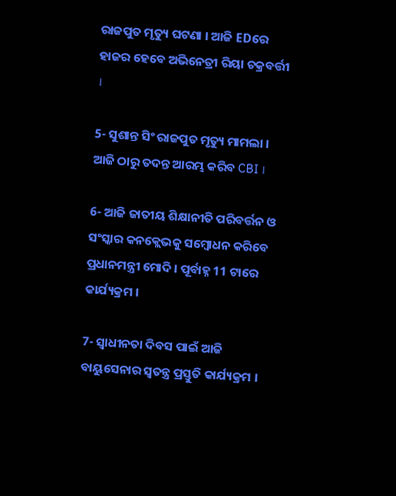ରାଜପୁତ ମୃତ୍ୟୁ ଘଟଣା । ଆଜି EDରେ ହାଜର ହେବେ ଅଭିନେତ୍ରୀ ରିୟା ଚକ୍ରବର୍ତ୍ତୀ ।

5- ସୁଶାନ୍ତ ସିଂ ରାଜପୁତ ମୃତ୍ୟୁ ମାମଲା । ଆଜି ଠାରୁ ତଦନ୍ତ ଆରମ୍ଭ କରିବ CBI ।

6- ଆଜି ଜାତୀୟ ଶିକ୍ଷାନୀତି ପରିବର୍ତ୍ତନ ଓ ସଂସ୍କାର କନକ୍ଲେଭକୁ ସମ୍ବୋଧନ କରିବେ ପ୍ରଧାନମନ୍ତ୍ରୀ ମୋଦି । ପୂର୍ବାହ୍ନ 11 ଟାରେ କାର୍ଯ୍ୟକ୍ରମ ।

7- ସ୍ବାଧୀନତା ଦିବସ ପାଇଁ ଆଜି ବାୟୁସେନାର ସ୍ବତନ୍ତ୍ର ପ୍ରସ୍ତୁତି କାର୍ଯ୍ୟକ୍ରମ ।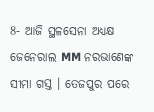8- ଆଜି ସ୍ଥଳସେନା ଅଧ୍ୟକ୍ଷ ଜେନେରାଲ MM ନରଭାଣେଙ୍କ ସୀମା ଗସ୍ତ । ତେଜପୁର ପରେ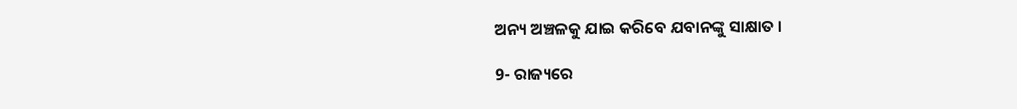ଅନ୍ୟ ଅଞ୍ଚଳକୁ ଯାଇ କରିବେ ଯବାନଙ୍କୁ ସାକ୍ଷାତ ।

9- ରାଜ୍ୟରେ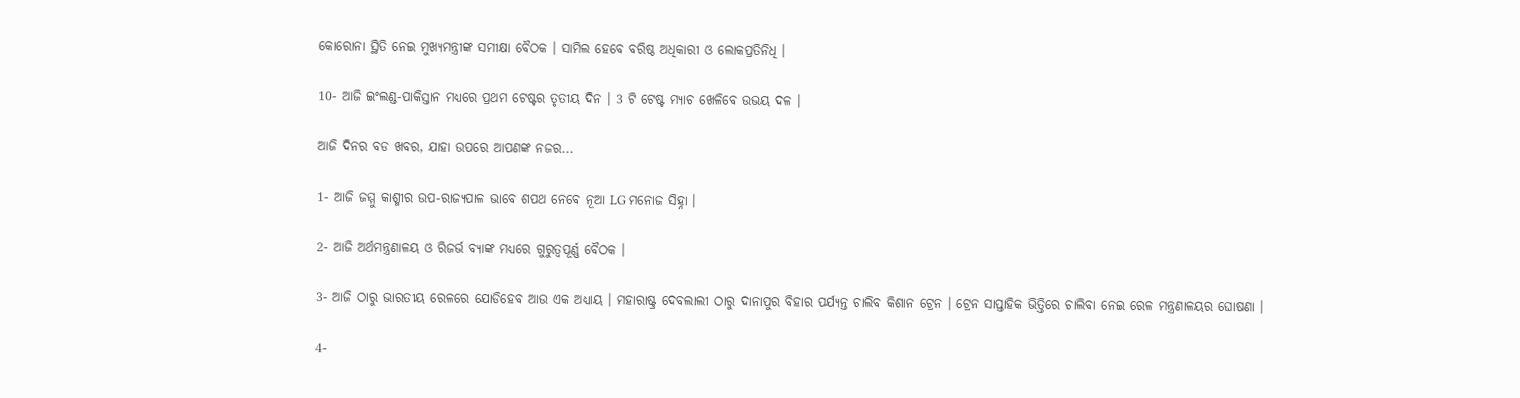କୋରୋନା ସ୍ଥିତି ନେଇ ମୁଖ୍ୟମନ୍ତ୍ରୀଙ୍କ ସମୀକ୍ଷା ବୈଠକ । ସାମିଲ ହେବେ ବରିଷ୍ଠ ଅଧିକାରୀ ଓ ଲୋକପ୍ରତିନିଧି ।

10- ଆଜି ଇଂଲଣ୍ଡ-ପାକିସ୍ତାନ ମଧ୍ୟରେ ପ୍ରଥମ ଟେଷ୍ଟର ତୃତୀୟ ଦିନ । 3 ଟି ଟେଷ୍ଟ ମ୍ୟାଚ ଖେଳିବେ ଉଭୟ ଦଳ ।

ଆଜି ଦିନର ବଡ ଖବର, ଯାହା ଉପରେ ଆପଣଙ୍କ ନଜର...

1- ଆଜି ଜମ୍ମୁ କାଶ୍ମୀର ଉପ-ରାଜ୍ୟପାଳ ଭାବେ ଶପଥ ନେବେ ନୂଆ LG ମନୋଜ ସିହ୍ନା ।

2- ଆଜି ଅର୍ଥମନ୍ତ୍ରଣାଳୟ ଓ ରିଜର୍ଭ ବ୍ୟାଙ୍କ ମଧ୍ୟରେ ଗୁରୁତ୍ବପୂର୍ଣ୍ଣ ବୈଠକ ।

3- ଆଜି ଠାରୁ ଭାରତୀୟ ରେଳରେ ଯୋଡିହେବ ଆଉ ଏକ ଅଧ୍ୟାୟ । ମହାରାଷ୍ଟ୍ର ଦେବଲାଲୀ ଠାରୁ ଦାନାପୁର ବିହାର ପର୍ଯ୍ୟନ୍ତ ଚାଲିବ କିଶାନ ଟ୍ରେନ । ଟ୍ରେନ ସାପ୍ତାହିକ ଭିତ୍ତିରେ ଚାଲିବା ନେଇ ରେଳ ମନ୍ତ୍ରଣାଳୟର ଘୋଷଣା ।

4-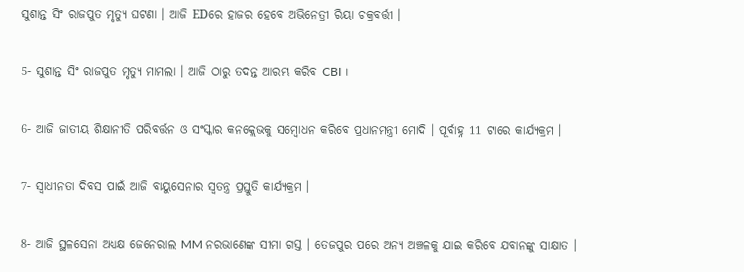ସୁଶାନ୍ତ ସିଂ ରାଜପୁତ ମୃତ୍ୟୁ ଘଟଣା । ଆଜି EDରେ ହାଜର ହେବେ ଅଭିନେତ୍ରୀ ରିୟା ଚକ୍ରବର୍ତ୍ତୀ ।

5- ସୁଶାନ୍ତ ସିଂ ରାଜପୁତ ମୃତ୍ୟୁ ମାମଲା । ଆଜି ଠାରୁ ତଦନ୍ତ ଆରମ୍ଭ କରିବ CBI ।

6- ଆଜି ଜାତୀୟ ଶିକ୍ଷାନୀତି ପରିବର୍ତ୍ତନ ଓ ସଂସ୍କାର କନକ୍ଲେଭକୁ ସମ୍ବୋଧନ କରିବେ ପ୍ରଧାନମନ୍ତ୍ରୀ ମୋଦି । ପୂର୍ବାହ୍ନ 11 ଟାରେ କାର୍ଯ୍ୟକ୍ରମ ।

7- ସ୍ବାଧୀନତା ଦିବସ ପାଇଁ ଆଜି ବାୟୁସେନାର ସ୍ବତନ୍ତ୍ର ପ୍ରସ୍ତୁତି କାର୍ଯ୍ୟକ୍ରମ ।

8- ଆଜି ସ୍ଥଳସେନା ଅଧ୍ୟକ୍ଷ ଜେନେରାଲ MM ନରଭାଣେଙ୍କ ସୀମା ଗସ୍ତ । ତେଜପୁର ପରେ ଅନ୍ୟ ଅଞ୍ଚଳକୁ ଯାଇ କରିବେ ଯବାନଙ୍କୁ ସାକ୍ଷାତ ।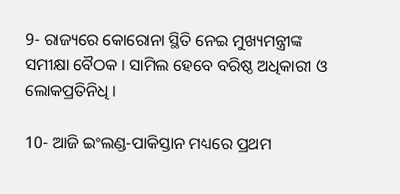9- ରାଜ୍ୟରେ କୋରୋନା ସ୍ଥିତି ନେଇ ମୁଖ୍ୟମନ୍ତ୍ରୀଙ୍କ ସମୀକ୍ଷା ବୈଠକ । ସାମିଲ ହେବେ ବରିଷ୍ଠ ଅଧିକାରୀ ଓ ଲୋକପ୍ରତିନିଧି ।

10- ଆଜି ଇଂଲଣ୍ଡ-ପାକିସ୍ତାନ ମଧ୍ୟରେ ପ୍ରଥମ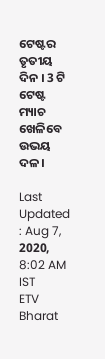ଟେଷ୍ଟର ତୃତୀୟ ଦିନ । 3 ଟି ଟେଷ୍ଟ ମ୍ୟାଚ ଖେଳିବେ ଉଭୟ ଦଳ ।

Last Updated : Aug 7, 2020, 8:02 AM IST
ETV Bharat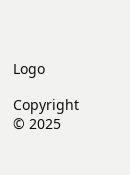Logo

Copyright © 2025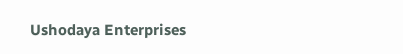Ushodaya Enterprises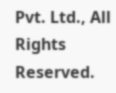Pvt. Ltd., All Rights Reserved.